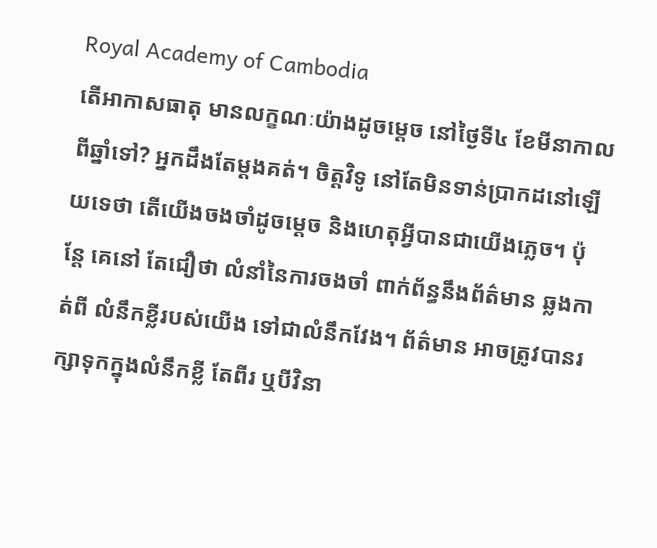Royal Academy of Cambodia
តើអាកាសធាតុ មានលក្ខណៈយ៉ាងដូចម្ដេច នៅថ្ងៃទី៤ ខែមីនាកាលពីឆ្នាំទៅ? អ្នកដឹងតែម្ដងគត់។ ចិត្ដវិទូ នៅតែមិនទាន់ប្រាកដនៅឡើយទេថា តើយើងចងចាំដូចម្ដេច និងហេតុអ្វីបានជាយើងភ្លេច។ ប៉ុន្ដែ គេនៅ តែជឿថា លំនាំនៃការចងចាំ ពាក់ព័ន្ធនឹងព័ត៌មាន ឆ្លងកាត់ពី លំនឹកខ្លីរបស់យើង ទៅជាលំនឹកវែង។ ព័ត៌មាន អាចត្រូវបានរក្សាទុកក្នុងលំនឹកខ្លី តែពីរ ឬបីវិនា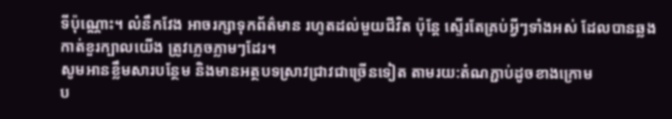ទីប៉ុណ្ណោះ។ លំនឹកវែង អាចរក្សាទុកព័ត៌មាន រហូតដល់មួយជីវិត ប៉ុន្ដែ ស្ទើរតែគ្រប់អ្វីៗទាំងអស់ ដែលបានឆ្លងកាត់ខួរក្បាលយើង ត្រូវភ្លេចភ្លាមៗដែរ។
សូមអានខ្លឹមសារបន្ថែម និងមានអត្ថបទស្រាវជ្រាវជាច្រើនទៀត តាមរយ:តំណភ្ជាប់ដូចខាងក្រោម
ប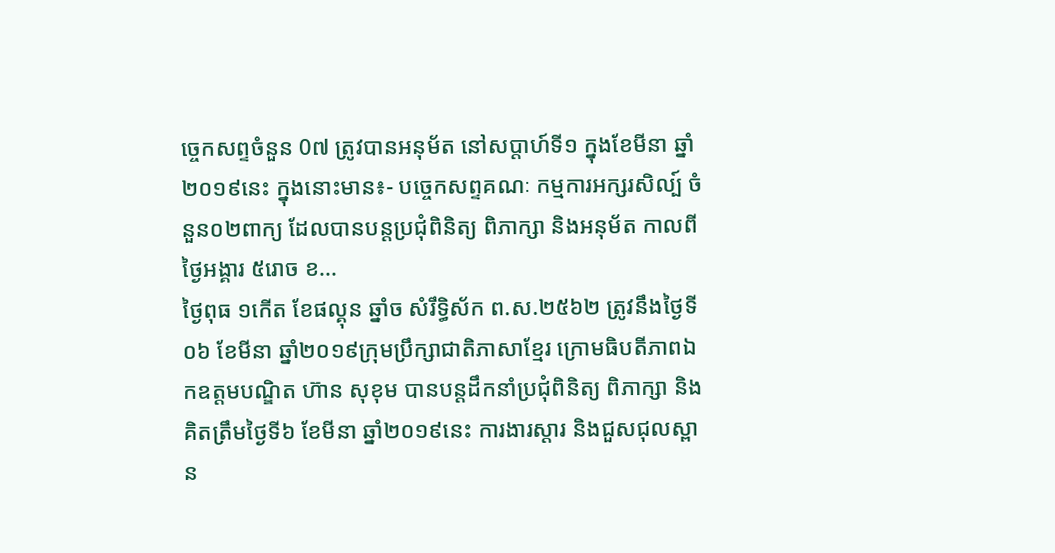ច្ចេកសព្ទចំនួន 0៧ ត្រូវបានអនុម័ត នៅសប្តាហ៍ទី១ ក្នុងខែមីនា ឆ្នាំ២០១៩នេះ ក្នុងនោះមាន៖- បច្ចេកសព្ទគណៈ កម្មការអក្សរសិល្ប៍ ចំនួន០២ពាក្យ ដែលបានបន្តប្រជុំពិនិត្យ ពិភាក្សា និងអនុម័ត កាលពីថ្ងៃអង្គារ ៥រោច ខ...
ថ្ងៃពុធ ១កេីត ខែផល្គុន ឆ្នាំច សំរឹទ្ធិស័ក ព.ស.២៥៦២ ត្រូវនឹងថ្ងៃទី០៦ ខែមីនា ឆ្នាំ២០១៩ក្រុមប្រឹក្សាជាតិភាសាខ្មែរ ក្រោមធិបតីភាពឯកឧត្តមបណ្ឌិត ហ៊ាន សុខុម បានបន្តដឹកនាំប្រជុំពិនិត្យ ពិភាក្សា និង
គិតត្រឹមថ្ងៃទី៦ ខែមីនា ឆ្នាំ២០១៩នេះ ការងារស្តារ និងជួសជុលស្ពាន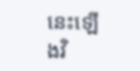នេះឡើងវិ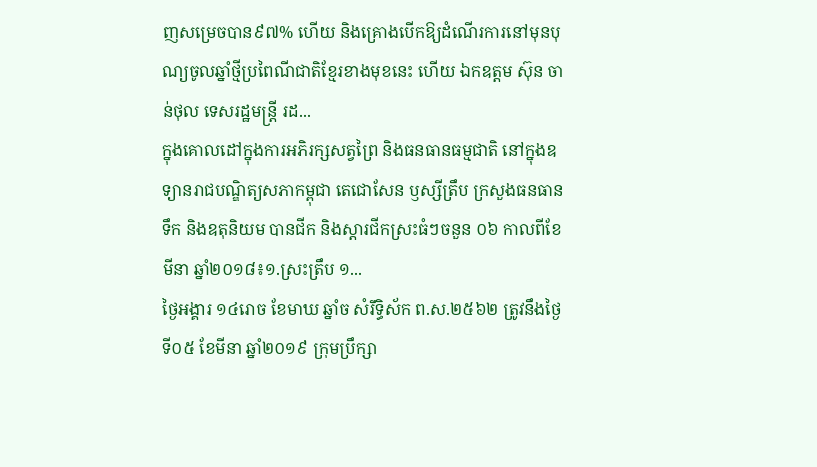ញសម្រេចបាន៩៧% ហើយ និងគ្រោងបើកឱ្យដំណើរការនៅមុនបុណ្យចូលឆ្នាំថ្មីប្រពៃណីជាតិខ្មែរខាងមុខនេះ ហើយ ឯកឧត្តម ស៊ុន ចាន់ថុល ទេសរដ្ឋមន្រ្តី រដ...
ក្នុងគោលដៅក្នុងការអភិរក្សសត្វព្រៃ និងធនធានធម្មជាតិ នៅក្នុងឧទ្យានរាជបណ្ឌិត្យសភាកម្ពុជា តេជោសែន ឫស្សីត្រឹប ក្រសួងធនធានទឹក និងឧតុនិយម បានជីក និងស្តារជីកស្រះធំៗចនួន ០៦ កាលពីខែមីនា ឆ្នាំ២០១៨៖១.ស្រះត្រឹប ១...
ថ្ងៃអង្គារ ១៤រោច ខែមាឃ ឆ្នាំច សំរឹទ្ធិស័ក ព.ស.២៥៦២ ត្រូវនឹងថ្ងៃទី០៥ ខែមីនា ឆ្នាំ២០១៩ ក្រុមប្រឹក្សា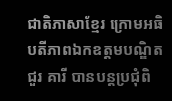ជាតិភាសាខ្មែរ ក្រោមអធិបតីភាពឯកឧត្តមបណ្ឌិត ជួរ គារី បានបន្តប្រជុំពិ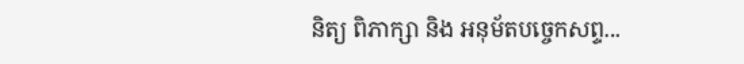និត្យ ពិភាក្សា និង អនុម័តបច្ចេកសព្ទ...